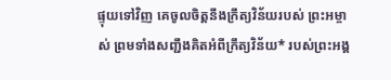ផ្ទុយទៅវិញ គេចូលចិត្តនឹងក្រឹត្យវិន័យរបស់ ព្រះអម្ចាស់ ព្រមទាំងសញ្ជឹងគិតអំពីក្រឹត្យវិន័យ* របស់ព្រះអង្គ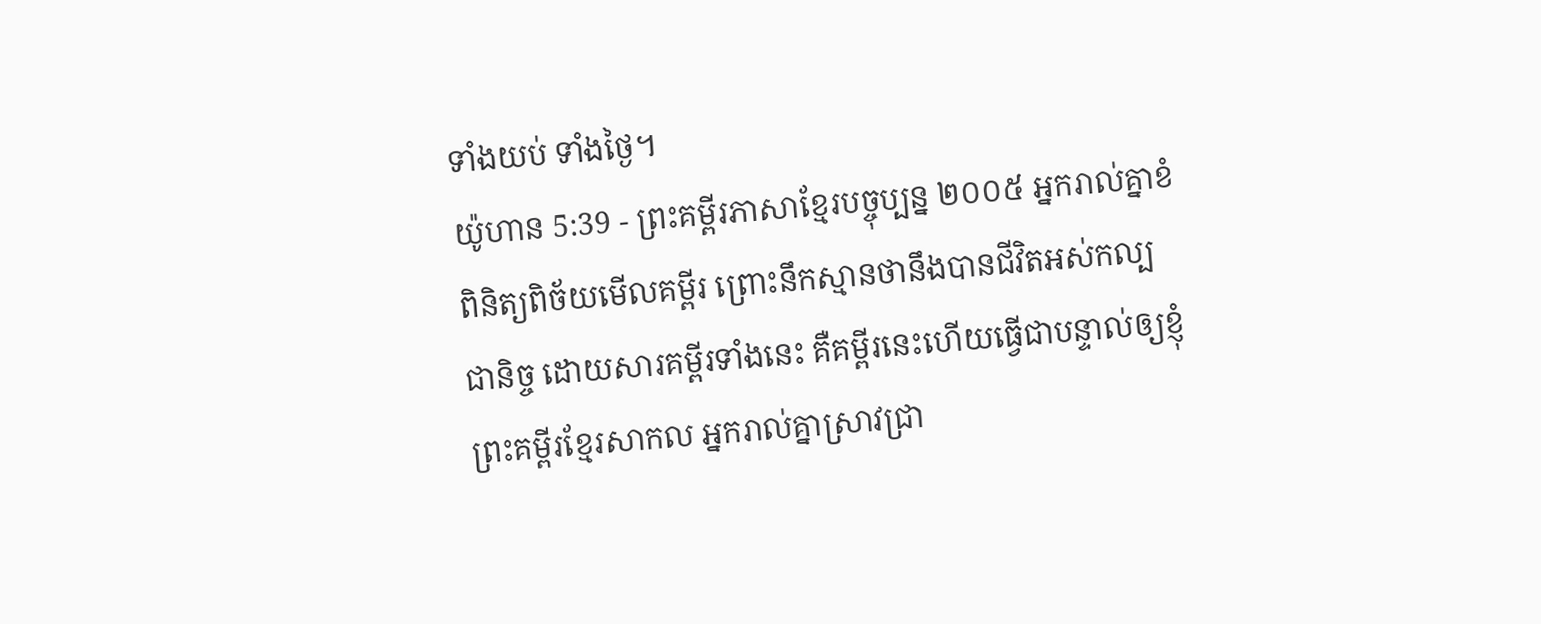ទាំងយប់ ទាំងថ្ងៃ។
យ៉ូហាន 5:39 - ព្រះគម្ពីរភាសាខ្មែរបច្ចុប្បន្ន ២០០៥ អ្នករាល់គ្នាខំពិនិត្យពិច័យមើលគម្ពីរ ព្រោះនឹកស្មានថានឹងបានជីវិតអស់កល្បជានិច្ច ដោយសារគម្ពីរទាំងនេះ គឺគម្ពីរនេះហើយធ្វើជាបន្ទាល់ឲ្យខ្ញុំ ព្រះគម្ពីរខ្មែរសាកល អ្នករាល់គ្នាស្រាវជ្រា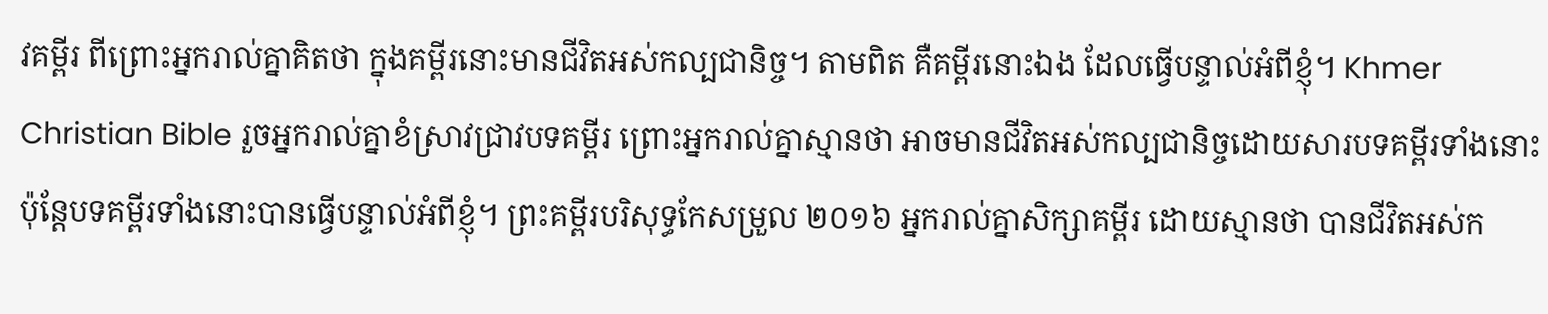វគម្ពីរ ពីព្រោះអ្នករាល់គ្នាគិតថា ក្នុងគម្ពីរនោះមានជីវិតអស់កល្បជានិច្ច។ តាមពិត គឺគម្ពីរនោះឯង ដែលធ្វើបន្ទាល់អំពីខ្ញុំ។ Khmer Christian Bible រួចអ្នករាល់គ្នាខំស្រាវជ្រាវបទគម្ពីរ ព្រោះអ្នករាល់គ្នាស្មានថា អាចមានជីវិតអស់កល្បជានិច្ចដោយសារបទគម្ពីរទាំងនោះ ប៉ុន្ដែបទគម្ពីរទាំងនោះបានធ្វើបន្ទាល់អំពីខ្ញុំ។ ព្រះគម្ពីរបរិសុទ្ធកែសម្រួល ២០១៦ អ្នករាល់គ្នាសិក្សាគម្ពីរ ដោយស្មានថា បានជីវិតអស់ក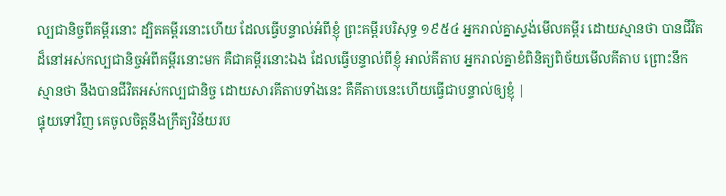ល្បជានិច្ចពីគម្ពីរនោះ ដ្បិតគម្ពីរនោះហើយ ដែលធ្វើបន្ទាល់អំពីខ្ញុំ ព្រះគម្ពីរបរិសុទ្ធ ១៩៥៤ អ្នករាល់គ្នាស្ទង់មើលគម្ពីរ ដោយស្មានថា បានជីវិតដ៏នៅអស់កល្បជានិច្ចអំពីគម្ពីរនោះមក គឺជាគម្ពីរនោះឯង ដែលធ្វើបន្ទាល់ពីខ្ញុំ អាល់គីតាប អ្នករាល់គ្នាខំពិនិត្យពិច័យមើលគីតាប ព្រោះនឹកស្មានថា នឹងបានជីវិតអស់កល្បជានិច្ច ដោយសារគីតាបទាំងនេះ គឺគីតាបនេះហើយធ្វើជាបន្ទាល់ឲ្យខ្ញុំ |
ផ្ទុយទៅវិញ គេចូលចិត្តនឹងក្រឹត្យវិន័យរប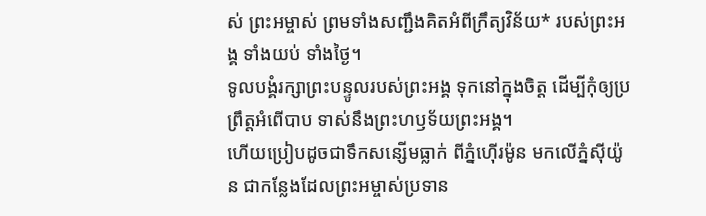ស់ ព្រះអម្ចាស់ ព្រមទាំងសញ្ជឹងគិតអំពីក្រឹត្យវិន័យ* របស់ព្រះអង្គ ទាំងយប់ ទាំងថ្ងៃ។
ទូលបង្គំរក្សាព្រះបន្ទូលរបស់ព្រះអង្គ ទុកនៅក្នុងចិត្ត ដើម្បីកុំឲ្យប្រព្រឹត្តអំពើបាប ទាស់នឹងព្រះហឫទ័យព្រះអង្គ។
ហើយប្រៀបដូចជាទឹកសន្សើមធ្លាក់ ពីភ្នំហ៊ើរម៉ូន មកលើភ្នំស៊ីយ៉ូន ជាកន្លែងដែលព្រះអម្ចាស់ប្រទាន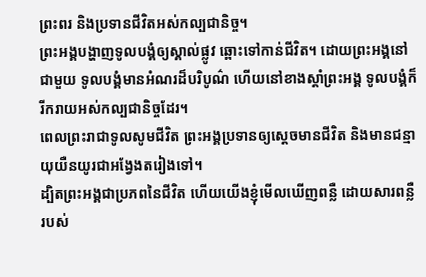ព្រះពរ និងប្រទានជីវិតអស់កល្បជានិច្ច។
ព្រះអង្គបង្ហាញទូលបង្គំឲ្យស្គាល់ផ្លូវ ឆ្ពោះទៅកាន់ជីវិត។ ដោយព្រះអង្គនៅជាមួយ ទូលបង្គំមានអំណរដ៏បរិបូណ៌ ហើយនៅខាងស្ដាំព្រះអង្គ ទូលបង្គំក៏រីករាយអស់កល្បជានិច្ចដែរ។
ពេលព្រះរាជាទូលសូមជីវិត ព្រះអង្គប្រទានឲ្យស្ដេចមានជីវិត និងមានជន្មាយុយឺនយូរជាអង្វែងតរៀងទៅ។
ដ្បិតព្រះអង្គជាប្រភពនៃជីវិត ហើយយើងខ្ញុំមើលឃើញពន្លឺ ដោយសារពន្លឺរបស់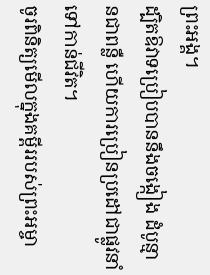ព្រះអង្គ។
ដ្បិតឱវាទប្រៀបបាននឹងចង្កៀង ដំបូន្មានជាពន្លឺ ហើយការប្រៀនប្រដៅជាផ្លូវនាំទៅកាន់ជីវិត។
ចូរពិនិត្យមើលក្នុងគម្ពីររបស់ព្រះអម្ចា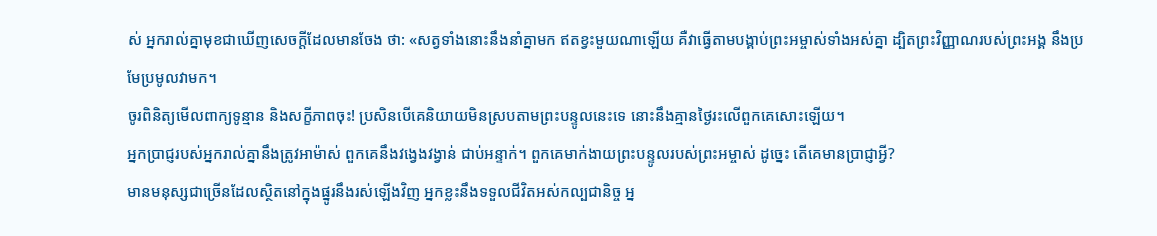ស់ អ្នករាល់គ្នាមុខជាឃើញសេចក្ដីដែលមានចែង ថា: «សត្វទាំងនោះនឹងនាំគ្នាមក ឥតខ្វះមួយណាឡើយ គឺវាធ្វើតាមបង្គាប់ព្រះអម្ចាស់ទាំងអស់គ្នា ដ្បិតព្រះវិញ្ញាណរបស់ព្រះអង្គ នឹងប្រមែប្រមូលវាមក។
ចូរពិនិត្យមើលពាក្យទូន្មាន និងសក្ខីភាពចុះ! ប្រសិនបើគេនិយាយមិនស្របតាមព្រះបន្ទូលនេះទេ នោះនឹងគ្មានថ្ងៃរះលើពួកគេសោះឡើយ។
អ្នកប្រាជ្ញរបស់អ្នករាល់គ្នានឹងត្រូវអាម៉ាស់ ពួកគេនឹងវង្វេងវង្វាន់ ជាប់អន្ទាក់។ ពួកគេមាក់ងាយព្រះបន្ទូលរបស់ព្រះអម្ចាស់ ដូច្នេះ តើគេមានប្រាជ្ញាអ្វី?
មានមនុស្សជាច្រើនដែលស្ថិតនៅក្នុងផ្នូរនឹងរស់ឡើងវិញ អ្នកខ្លះនឹងទទួលជីវិតអស់កល្បជានិច្ច អ្ន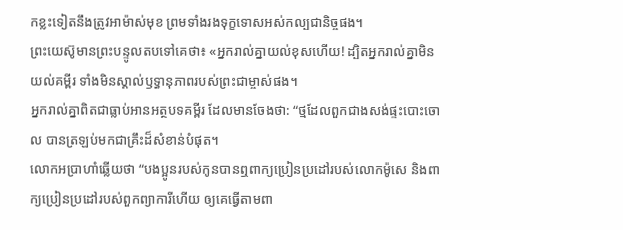កខ្លះទៀតនឹងត្រូវអាម៉ាស់មុខ ព្រមទាំងរងទុក្ខទោសអស់កល្បជានិច្ចផង។
ព្រះយេស៊ូមានព្រះបន្ទូលតបទៅគេថា៖ «អ្នករាល់គ្នាយល់ខុសហើយ! ដ្បិតអ្នករាល់គ្នាមិនយល់គម្ពីរ ទាំងមិនស្គាល់ឫទ្ធានុភាពរបស់ព្រះជាម្ចាស់ផង។
អ្នករាល់គ្នាពិតជាធ្លាប់អានអត្ថបទគម្ពីរ ដែលមានចែងថា: “ថ្មដែលពួកជាងសង់ផ្ទះបោះចោល បានត្រឡប់មកជាគ្រឹះដ៏សំខាន់បំផុត។
លោកអប្រាហាំឆ្លើយថា “បងប្អូនរបស់កូនបានឮពាក្យប្រៀនប្រដៅរបស់លោកម៉ូសេ និងពាក្យប្រៀនប្រដៅរបស់ពួកព្យាការីហើយ ឲ្យគេធ្វើតាមពា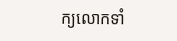ក្យលោកទាំ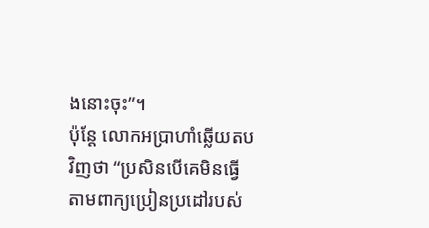ងនោះចុះ”។
ប៉ុន្តែ លោកអប្រាហាំឆ្លើយតបវិញថា “ប្រសិនបើគេមិនធ្វើតាមពាក្យប្រៀនប្រដៅរបស់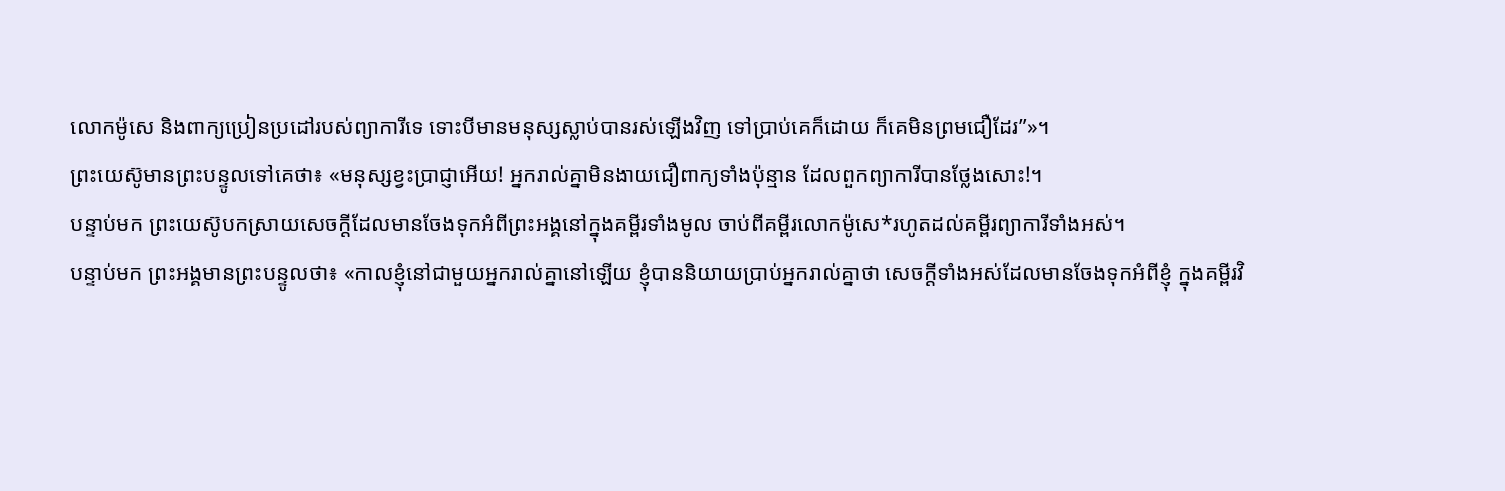លោកម៉ូសេ និងពាក្យប្រៀនប្រដៅរបស់ព្យាការីទេ ទោះបីមានមនុស្សស្លាប់បានរស់ឡើងវិញ ទៅប្រាប់គេក៏ដោយ ក៏គេមិនព្រមជឿដែរ”»។
ព្រះយេស៊ូមានព្រះបន្ទូលទៅគេថា៖ «មនុស្សខ្វះប្រាជ្ញាអើយ! អ្នករាល់គ្នាមិនងាយជឿពាក្យទាំងប៉ុន្មាន ដែលពួកព្យាការីបានថ្លែងសោះ!។
បន្ទាប់មក ព្រះយេស៊ូបកស្រាយសេចក្ដីដែលមានចែងទុកអំពីព្រះអង្គនៅក្នុងគម្ពីរទាំងមូល ចាប់ពីគម្ពីរលោកម៉ូសេ*រហូតដល់គម្ពីរព្យាការីទាំងអស់។
បន្ទាប់មក ព្រះអង្គមានព្រះបន្ទូលថា៖ «កាលខ្ញុំនៅជាមួយអ្នករាល់គ្នានៅឡើយ ខ្ញុំបាននិយាយប្រាប់អ្នករាល់គ្នាថា សេចក្ដីទាំងអស់ដែលមានចែងទុកអំពីខ្ញុំ ក្នុងគម្ពីរវិ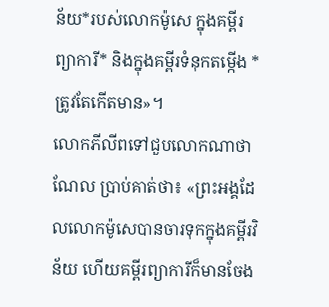ន័យ*របស់លោកម៉ូសេ ក្នុងគម្ពីរព្យាការី* និងក្នុងគម្ពីរទំនុកតម្កើង * ត្រូវតែកើតមាន»។
លោកភីលីពទៅជួបលោកណាថាណែល ប្រាប់គាត់ថា៖ «ព្រះអង្គដែលលោកម៉ូសេបានចារទុកក្នុងគម្ពីរវិន័យ ហើយគម្ពីរព្យាការីក៏មានចែង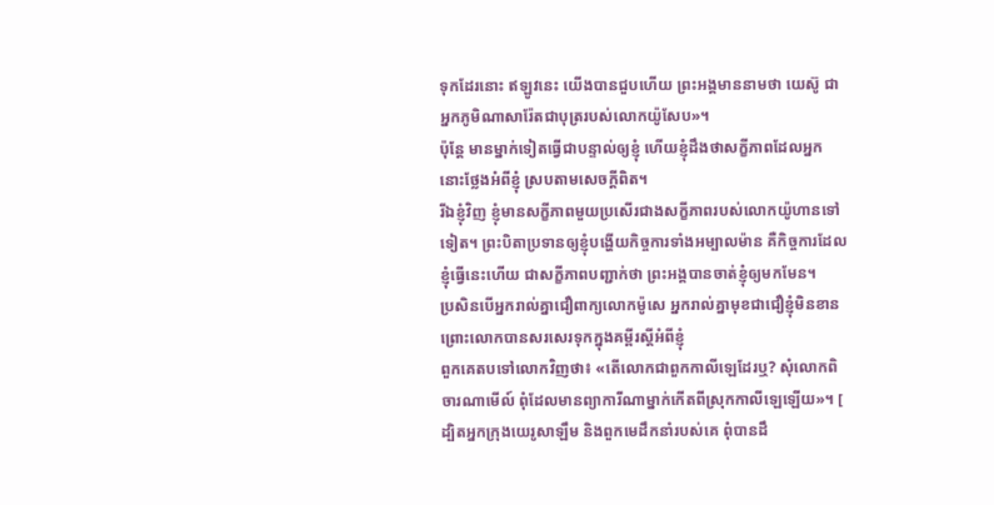ទុកដែរនោះ ឥឡូវនេះ យើងបានជួបហើយ ព្រះអង្គមាននាមថា យេស៊ូ ជាអ្នកភូមិណាសារ៉ែតជាបុត្ររបស់លោកយ៉ូសែប»។
ប៉ុន្តែ មានម្នាក់ទៀតធ្វើជាបន្ទាល់ឲ្យខ្ញុំ ហើយខ្ញុំដឹងថាសក្ខីភាពដែលអ្នកនោះថ្លែងអំពីខ្ញុំ ស្របតាមសេចក្ដីពិត។
រីឯខ្ញុំវិញ ខ្ញុំមានសក្ខីភាពមួយប្រសើរជាងសក្ខីភាពរបស់លោកយ៉ូហានទៅទៀត។ ព្រះបិតាប្រទានឲ្យខ្ញុំបង្ហើយកិច្ចការទាំងអម្បាលម៉ាន គឺកិច្ចការដែលខ្ញុំធ្វើនេះហើយ ជាសក្ខីភាពបញ្ជាក់ថា ព្រះអង្គបានចាត់ខ្ញុំឲ្យមកមែន។
ប្រសិនបើអ្នករាល់គ្នាជឿពាក្យលោកម៉ូសេ អ្នករាល់គ្នាមុខជាជឿខ្ញុំមិនខាន ព្រោះលោកបានសរសេរទុកក្នុងគម្ពីរស្ដីអំពីខ្ញុំ
ពួកគេតបទៅលោកវិញថា៖ «តើលោកជាពួកកាលីឡេដែរឬ? សុំលោកពិចារណាមើល៍ ពុំដែលមានព្យាការីណាម្នាក់កើតពីស្រុកកាលីឡេឡើយ»។ [
ដ្បិតអ្នកក្រុងយេរូសាឡឹម និងពួកមេដឹកនាំរបស់គេ ពុំបានដឹ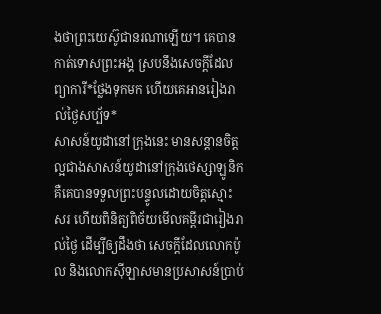ងថាព្រះយេស៊ូជានរណាឡើយ។ គេបានកាត់ទោសព្រះអង្គ ស្របនឹងសេចក្ដីដែលព្យាការី*ថ្លែងទុកមក ហើយគេអានរៀងរាល់ថ្ងៃសប្ប័ទ*
សាសន៍យូដានៅក្រុងនេះ មានសន្ដានចិត្តល្អជាងសាសន៍យូដានៅក្រុងថេស្សាឡូនិក គឺគេបានទទួលព្រះបន្ទូលដោយចិត្តស្មោះសរ ហើយពិនិត្យពិច័យមើលគម្ពីរជារៀងរាល់ថ្ងៃ ដើម្បីឲ្យដឹងថា សេចក្ដីដែលលោកប៉ូល និងលោកស៊ីឡាសមានប្រសាសន៍ប្រាប់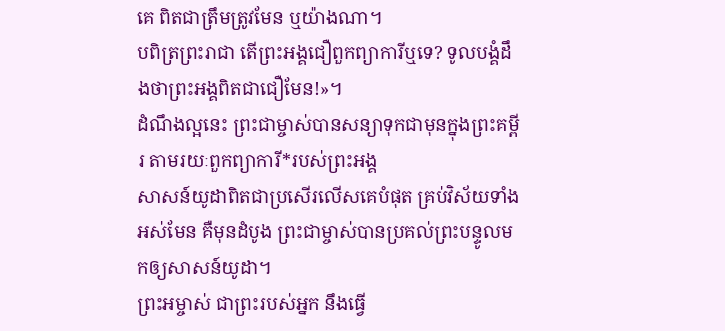គេ ពិតជាត្រឹមត្រូវមែន ឬយ៉ាងណា។
បពិត្រព្រះរាជា តើព្រះអង្គជឿពួកព្យាការីឬទេ? ទូលបង្គំដឹងថាព្រះអង្គពិតជាជឿមែន!»។
ដំណឹងល្អនេះ ព្រះជាម្ចាស់បានសន្យាទុកជាមុនក្នុងព្រះគម្ពីរ តាមរយៈពួកព្យាការី*របស់ព្រះអង្គ
សាសន៍យូដាពិតជាប្រសើរលើសគេបំផុត គ្រប់វិស័យទាំងអស់មែន គឺមុនដំបូង ព្រះជាម្ចាស់បានប្រគល់ព្រះបន្ទូលមកឲ្យសាសន៍យូដា។
ព្រះអម្ចាស់ ជាព្រះរបស់អ្នក នឹងធ្វើ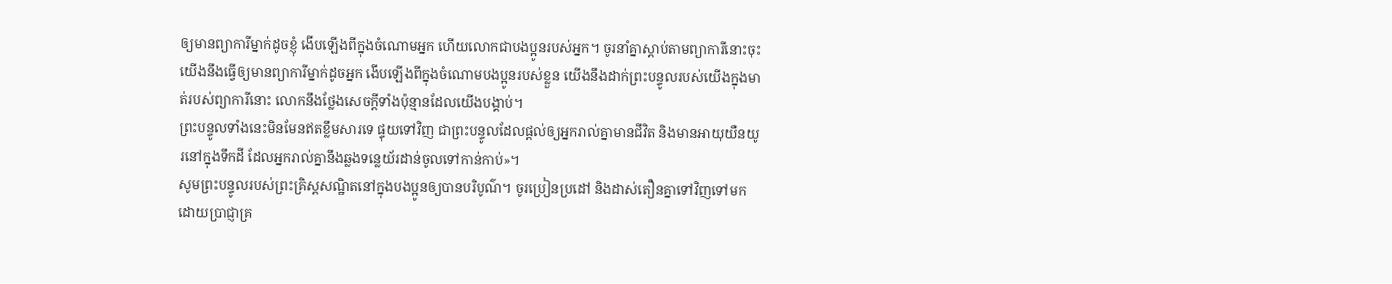ឲ្យមានព្យាការីម្នាក់ដូចខ្ញុំ ងើបឡើងពីក្នុងចំណោមអ្នក ហើយលោកជាបងប្អូនរបស់អ្នក។ ចូរនាំគ្នាស្ដាប់តាមព្យាការីនោះចុះ
យើងនឹងធ្វើឲ្យមានព្យាការីម្នាក់ដូចអ្នក ងើបឡើងពីក្នុងចំណោមបងប្អូនរបស់ខ្លួន យើងនឹងដាក់ព្រះបន្ទូលរបស់យើងក្នុងមាត់របស់ព្យាការីនោះ លោកនឹងថ្លែងសេចក្ដីទាំងប៉ុន្មានដែលយើងបង្គាប់។
ព្រះបន្ទូលទាំងនេះមិនមែនឥតខ្លឹមសារទេ ផ្ទុយទៅវិញ ជាព្រះបន្ទូលដែលផ្ដល់ឲ្យអ្នករាល់គ្នាមានជីវិត និងមានអាយុយឺនយូរនៅក្នុងទឹកដី ដែលអ្នករាល់គ្នានឹងឆ្លងទន្លេយ័រដាន់ចូលទៅកាន់កាប់»។
សូមព្រះបន្ទូលរបស់ព្រះគ្រិស្តសណ្ឋិតនៅក្នុងបងប្អូនឲ្យបានបរិបូណ៌។ ចូរប្រៀនប្រដៅ និងដាស់តឿនគ្នាទៅវិញទៅមក ដោយប្រាជ្ញាគ្រ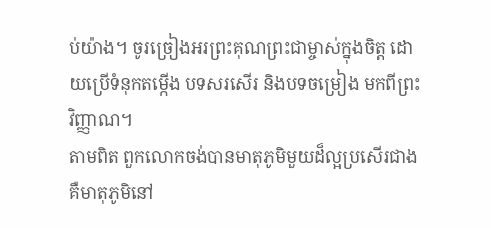ប់យ៉ាង។ ចូរច្រៀងអរព្រះគុណព្រះជាម្ចាស់ក្នុងចិត្ត ដោយប្រើទំនុកតម្កើង បទសរសើរ និងបទចម្រៀង មកពីព្រះវិញ្ញាណ។
តាមពិត ពួកលោកចង់បានមាតុភូមិមួយដ៏ល្អប្រសើរជាង គឺមាតុភូមិនៅ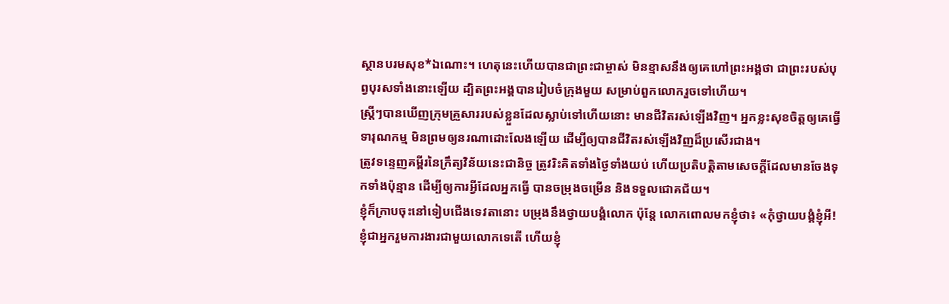ស្ថានបរមសុខ*ឯណោះ។ ហេតុនេះហើយបានជាព្រះជាម្ចាស់ មិនខ្មាសនឹងឲ្យគេហៅព្រះអង្គថា ជាព្រះរបស់បុព្វបុរសទាំងនោះឡើយ ដ្បិតព្រះអង្គបានរៀបចំក្រុងមួយ សម្រាប់ពួកលោករួចទៅហើយ។
ស្ត្រីៗបានឃើញក្រុមគ្រួសាររបស់ខ្លួនដែលស្លាប់ទៅហើយនោះ មានជីវិតរស់ឡើងវិញ។ អ្នកខ្លះសុខចិត្តឲ្យគេធ្វើទារុណកម្ម មិនព្រមឲ្យនរណាដោះលែងឡើយ ដើម្បីឲ្យបានជីវិតរស់ឡើងវិញដ៏ប្រសើរជាង។
ត្រូវទន្ទេញគម្ពីរនៃក្រឹត្យវិន័យនេះជានិច្ច ត្រូវរិះគិតទាំងថ្ងៃទាំងយប់ ហើយប្រតិបត្តិតាមសេចក្ដីដែលមានចែងទុកទាំងប៉ុន្មាន ដើម្បីឲ្យការអ្វីដែលអ្នកធ្វើ បានចម្រុងចម្រើន និងទទួលជោគជ័យ។
ខ្ញុំក៏ក្រាបចុះនៅទៀបជើងទេវតានោះ បម្រុងនឹងថ្វាយបង្គំលោក ប៉ុន្តែ លោកពោលមកខ្ញុំថា៖ «កុំថ្វាយបង្គំខ្ញុំអី! ខ្ញុំជាអ្នករួមការងារជាមួយលោកទេតើ ហើយខ្ញុំ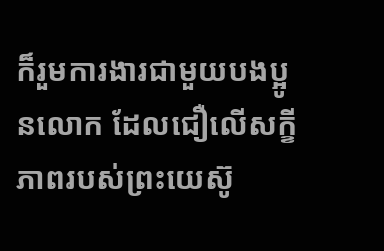ក៏រួមការងារជាមួយបងប្អូនលោក ដែលជឿលើសក្ខីភាពរបស់ព្រះយេស៊ូ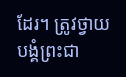ដែរ។ ត្រូវថ្វាយបង្គំព្រះជា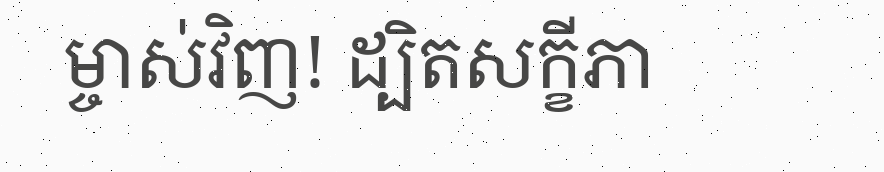ម្ចាស់វិញ! ដ្បិតសក្ខីភា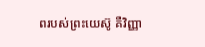ពរបស់ព្រះយេស៊ូ គឺវិញ្ញា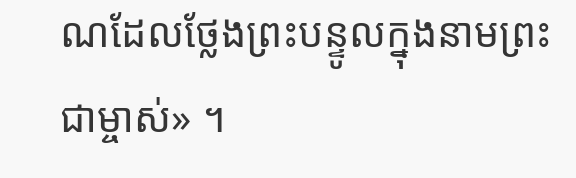ណដែលថ្លែងព្រះបន្ទូលក្នុងនាមព្រះជាម្ចាស់» ។